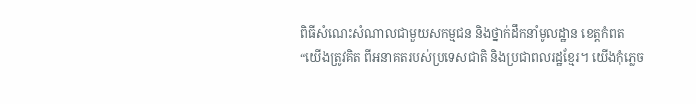ពិធីសំណេះសំណាលជាមួយសកម្មជន និងថ្នាក់ដឹកនាំមូលដ្ឋាន ខេត្តកំពត
“យើងត្រូវគិត ពីអនាគតរបស់ប្រទេសជាតិ និងប្រជាពលរដ្ឋខ្មែរ។ យើងកុំភ្លេច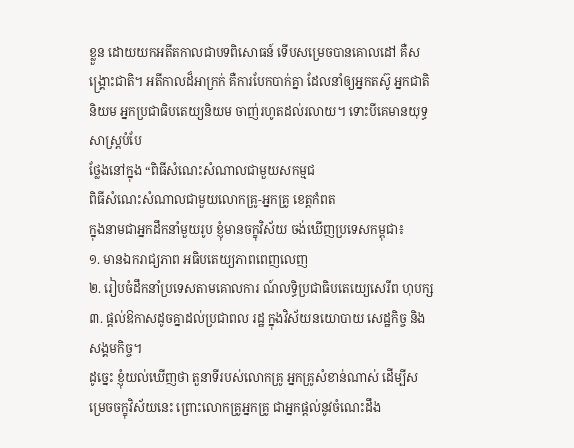ខ្លួន ដោយយកអតីតកាលជាបទពិសោធន៍ ទើបសម្រេចបានគោលដៅ គឺសង្គ្រោះជាតិ។ អតីកាលដ៏អាក្រក់ គឺការបែកបាក់គ្នា ដែលនាំឲ្យអ្នកតស៊ូ អ្នកជាតិនិយម អ្នកប្រជាធិបតេយ្យនិយម ចាញ់រហូតដល់រលាយ។ ទោះបីគេមានយុទ្ធសាស្រ្ដបំបែ
ថ្លែងនៅក្នុង “ពិធីសំណេះសំណាលជាមួយសកម្មជ
ពិធីសំណេះសំណាលជាមួយលោកគ្រូ-អ្នកគ្រូ ខេត្តកំពត
ក្នុងនាមជាអ្នកដឹកនាំមួយរូប ខ្ញុំមានចក្ខុវិស័យ ចង់ឃើញប្រទេសកម្ពុជា៖
១. មានឯករាជ្យភាព អធិបតេយ្យភាពពេញលេញ
២. រៀបចំដឹកនាំប្រទេសតាមគោលការ ណ៍លទ្ធិប្រជាធិបតេយ្យេសេរីព ហុបក្ស
៣. ផ្ដល់ឱកាសដូចគ្នាដល់ប្រជាពល រដ្ឋ ក្នុងវិស័យនយោបាយ សេដ្ឋកិច្ច និងសង្គមកិច្ច។
ដូច្នេះ ខ្ញុំយល់ឃើញថា តួនាទីរបស់លោកគ្រូ អ្នកគ្រូសំខាន់ណាស់ ដើម្បីសម្រេចចក្ខុវិស័យនេះ ព្រោះលោកគ្រូអ្នកគ្រូ ជាអ្នកផ្ដល់នូវចំណេះដឹង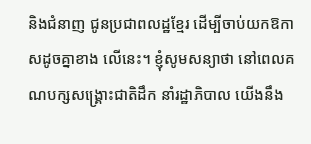និងជំនាញ ជូនប្រជាពលដ្ឋខ្មែរ ដើម្បីចាប់យកឱកាសដូចគ្នាខាង លើនេះ។ ខ្ញុំសូមសន្យាថា នៅពេលគណបក្សសង្គ្រោះជាតិដឹក នាំរដ្ឋាភិបាល យើងនឹង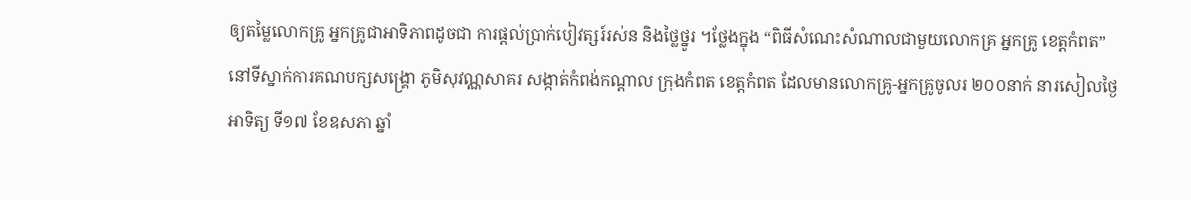ឲ្យតម្លៃលោកគ្រូ អ្នកគ្រូជាអាទិភាពដូចជា ការផ្ដល់ប្រាក់បៀវត្សរ៍រស់ន និងថ្លៃថ្នូរ ។ថ្លែងក្នុង “ពិធីសំណេះសំណាលជាមួយលោកគ្រ អ្នកគ្រូ ខេត្តកំពត” នៅទីស្នាក់ការគណបក្សសង្គ្រោ ភូមិសុវណ្ណសាគរ សង្កាត់កំពង់កណ្ដាល ក្រុងកំពត ខេត្តកំពត ដែលមានលោកគ្រូ-អ្នកគ្រូចូលរ ២០០នាក់ នារសៀលថ្ងៃអាទិត្យ ទី១៧ ខែឧសភា ឆ្នាំ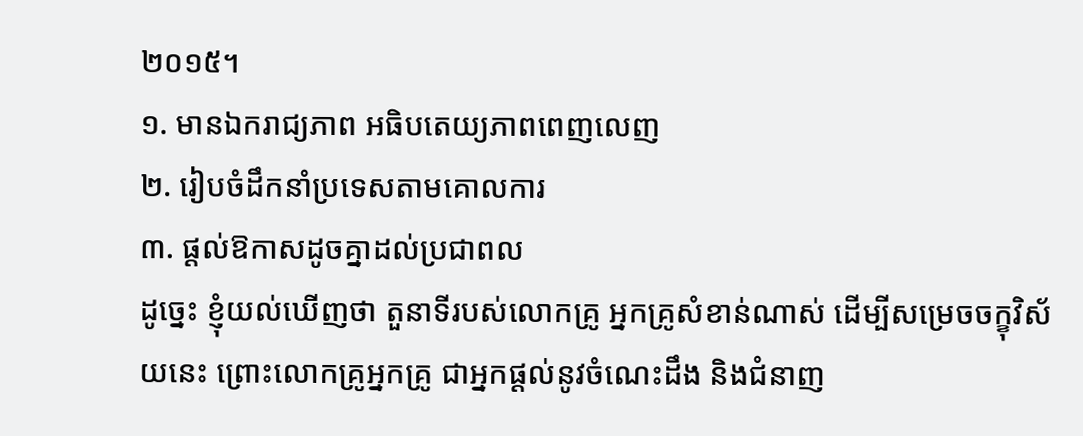២០១៥។
១. មានឯករាជ្យភាព អធិបតេយ្យភាពពេញលេញ
២. រៀបចំដឹកនាំប្រទេសតាមគោលការ
៣. ផ្ដល់ឱកាសដូចគ្នាដល់ប្រជាពល
ដូច្នេះ ខ្ញុំយល់ឃើញថា តួនាទីរបស់លោកគ្រូ អ្នកគ្រូសំខាន់ណាស់ ដើម្បីសម្រេចចក្ខុវិស័យនេះ ព្រោះលោកគ្រូអ្នកគ្រូ ជាអ្នកផ្ដល់នូវចំណេះដឹង និងជំនាញ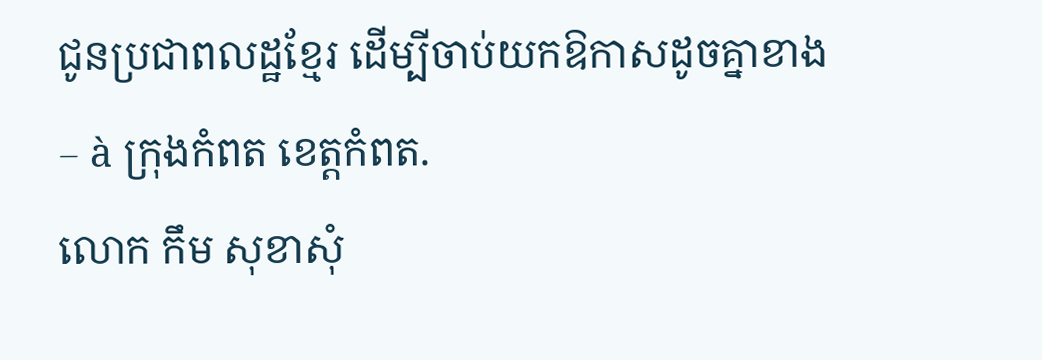ជូនប្រជាពលដ្ឋខ្មែរ ដើម្បីចាប់យកឱកាសដូចគ្នាខាង
– à ក្រុងកំពត ខេត្តកំពត.
លោក កឹម សុខាសុំ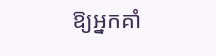ឱ្យអ្នកគាំ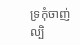ទ្រកុំចាញ់ល្បិ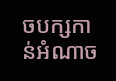ចបក្សកាន់អំណាច